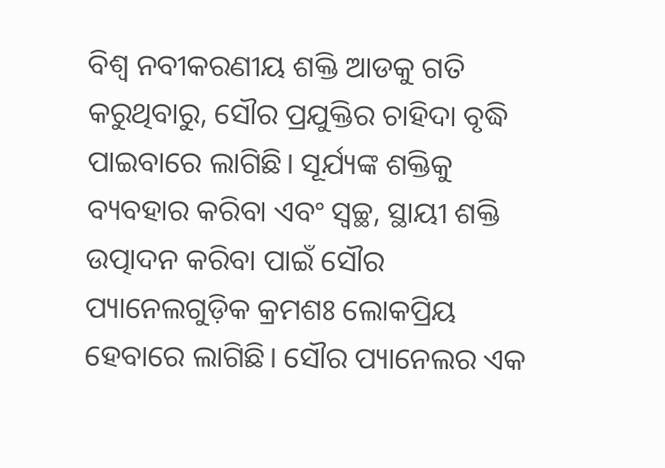ବିଶ୍ୱ ନବୀକରଣୀୟ ଶକ୍ତି ଆଡକୁ ଗତି କରୁଥିବାରୁ, ସୌର ପ୍ରଯୁକ୍ତିର ଚାହିଦା ବୃଦ୍ଧି ପାଇବାରେ ଲାଗିଛି। ସୂର୍ଯ୍ୟଙ୍କ ଶକ୍ତିକୁ ବ୍ୟବହାର କରିବା ଏବଂ ସ୍ୱଚ୍ଛ, ସ୍ଥାୟୀ ଶକ୍ତି ଉତ୍ପାଦନ କରିବା ପାଇଁ ସୌର ପ୍ୟାନେଲଗୁଡ଼ିକ କ୍ରମଶଃ ଲୋକପ୍ରିୟ ହେବାରେ ଲାଗିଛି। ସୌର ପ୍ୟାନେଲର ଏକ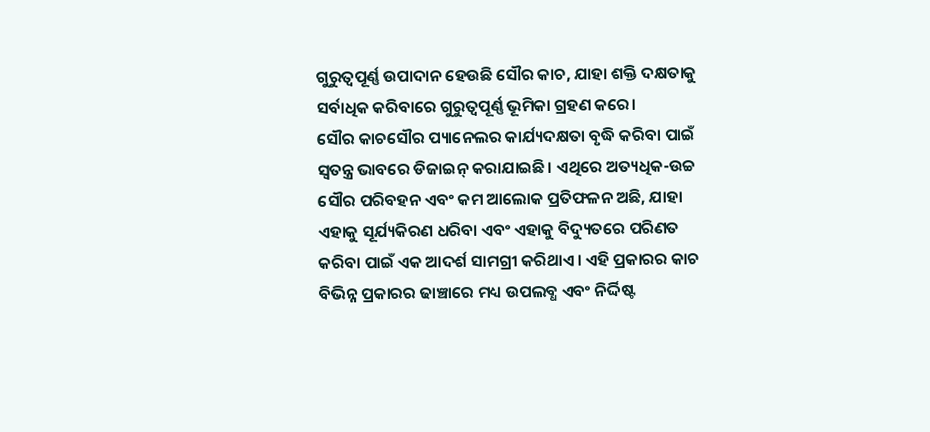ଗୁରୁତ୍ୱପୂର୍ଣ୍ଣ ଉପାଦାନ ହେଉଛି ସୌର କାଚ, ଯାହା ଶକ୍ତି ଦକ୍ଷତାକୁ ସର୍ବାଧିକ କରିବାରେ ଗୁରୁତ୍ୱପୂର୍ଣ୍ଣ ଭୂମିକା ଗ୍ରହଣ କରେ।
ସୌର କାଚସୌର ପ୍ୟାନେଲର କାର୍ଯ୍ୟଦକ୍ଷତା ବୃଦ୍ଧି କରିବା ପାଇଁ ସ୍ୱତନ୍ତ୍ର ଭାବରେ ଡିଜାଇନ୍ କରାଯାଇଛି। ଏଥିରେ ଅତ୍ୟଧିକ-ଉଚ୍ଚ ସୌର ପରିବହନ ଏବଂ କମ ଆଲୋକ ପ୍ରତିଫଳନ ଅଛି, ଯାହା ଏହାକୁ ସୂର୍ଯ୍ୟକିରଣ ଧରିବା ଏବଂ ଏହାକୁ ବିଦ୍ୟୁତରେ ପରିଣତ କରିବା ପାଇଁ ଏକ ଆଦର୍ଶ ସାମଗ୍ରୀ କରିଥାଏ। ଏହି ପ୍ରକାରର କାଚ ବିଭିନ୍ନ ପ୍ରକାରର ଢାଞ୍ଚାରେ ମଧ୍ୟ ଉପଲବ୍ଧ ଏବଂ ନିର୍ଦ୍ଦିଷ୍ଟ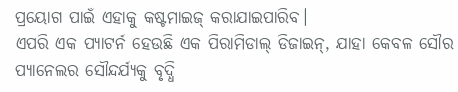ପ୍ରୟୋଗ ପାଇଁ ଏହାକୁ କଷ୍ଟମାଇଜ୍ କରାଯାଇପାରିବ।
ଏପରି ଏକ ପ୍ୟାଟର୍ନ ହେଉଛି ଏକ ପିରାମିଡାଲ୍ ଡିଜାଇନ୍, ଯାହା କେବଳ ସୌର ପ୍ୟାନେଲର ସୌନ୍ଦର୍ଯ୍ୟକୁ ବୃଦ୍ଧି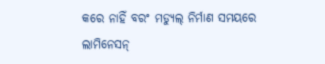କରେ ନାହିଁ ବରଂ ମଡ୍ୟୁଲ୍ ନିର୍ମାଣ ସମୟରେ ଲାମିନେସନ୍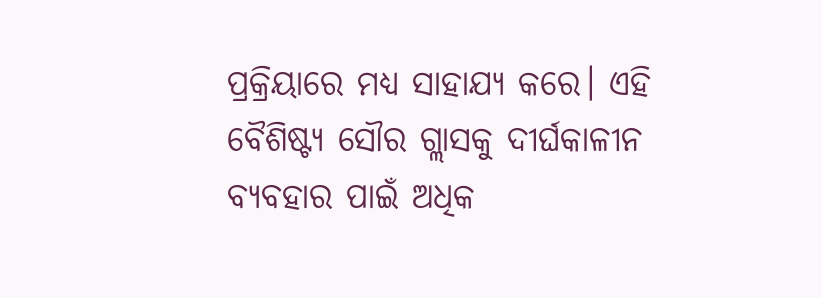ପ୍ରକ୍ରିୟାରେ ମଧ୍ୟ ସାହାଯ୍ୟ କରେ। ଏହି ବୈଶିଷ୍ଟ୍ୟ ସୌର ଗ୍ଲାସକୁ ଦୀର୍ଘକାଳୀନ ବ୍ୟବହାର ପାଇଁ ଅଧିକ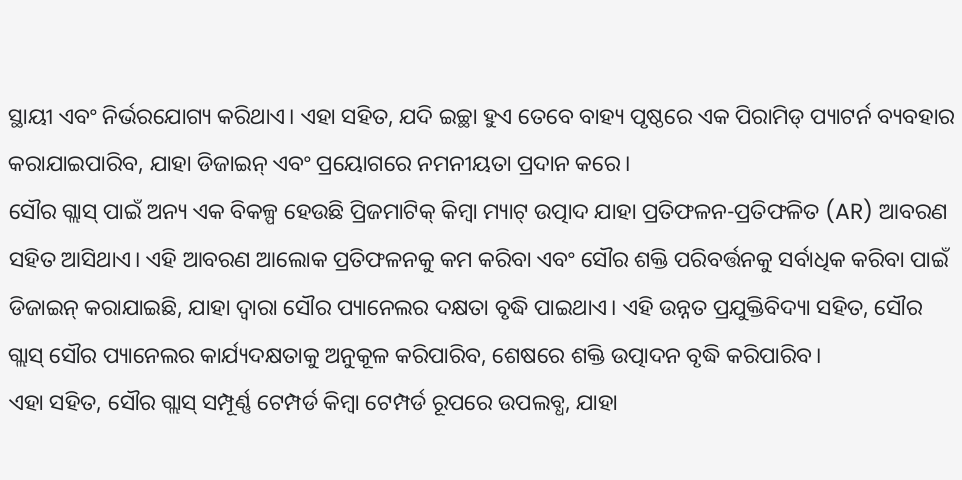ସ୍ଥାୟୀ ଏବଂ ନିର୍ଭରଯୋଗ୍ୟ କରିଥାଏ। ଏହା ସହିତ, ଯଦି ଇଚ୍ଛା ହୁଏ ତେବେ ବାହ୍ୟ ପୃଷ୍ଠରେ ଏକ ପିରାମିଡ୍ ପ୍ୟାଟର୍ନ ବ୍ୟବହାର କରାଯାଇପାରିବ, ଯାହା ଡିଜାଇନ୍ ଏବଂ ପ୍ରୟୋଗରେ ନମନୀୟତା ପ୍ରଦାନ କରେ।
ସୌର ଗ୍ଲାସ୍ ପାଇଁ ଅନ୍ୟ ଏକ ବିକଳ୍ପ ହେଉଛି ପ୍ରିଜମାଟିକ୍ କିମ୍ବା ମ୍ୟାଟ୍ ଉତ୍ପାଦ ଯାହା ପ୍ରତିଫଳନ-ପ୍ରତିଫଳିତ (AR) ଆବରଣ ସହିତ ଆସିଥାଏ। ଏହି ଆବରଣ ଆଲୋକ ପ୍ରତିଫଳନକୁ କମ କରିବା ଏବଂ ସୌର ଶକ୍ତି ପରିବର୍ତ୍ତନକୁ ସର୍ବାଧିକ କରିବା ପାଇଁ ଡିଜାଇନ୍ କରାଯାଇଛି, ଯାହା ଦ୍ଵାରା ସୌର ପ୍ୟାନେଲର ଦକ୍ଷତା ବୃଦ୍ଧି ପାଇଥାଏ। ଏହି ଉନ୍ନତ ପ୍ରଯୁକ୍ତିବିଦ୍ୟା ସହିତ, ସୌର ଗ୍ଲାସ୍ ସୌର ପ୍ୟାନେଲର କାର୍ଯ୍ୟଦକ୍ଷତାକୁ ଅନୁକୂଳ କରିପାରିବ, ଶେଷରେ ଶକ୍ତି ଉତ୍ପାଦନ ବୃଦ୍ଧି କରିପାରିବ।
ଏହା ସହିତ, ସୌର ଗ୍ଲାସ୍ ସମ୍ପୂର୍ଣ୍ଣ ଟେମ୍ପର୍ଡ କିମ୍ବା ଟେମ୍ପର୍ଡ ରୂପରେ ଉପଲବ୍ଧ, ଯାହା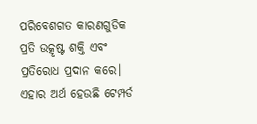ପରିବେଶଗତ କାରଣଗୁଡିକ ପ୍ରତି ଉତ୍କୃଷ୍ଟ ଶକ୍ତି ଏବଂ ପ୍ରତିରୋଧ ପ୍ରଦାନ କରେ। ଏହାର ଅର୍ଥ ହେଉଛି ଟେମ୍ପର୍ଡ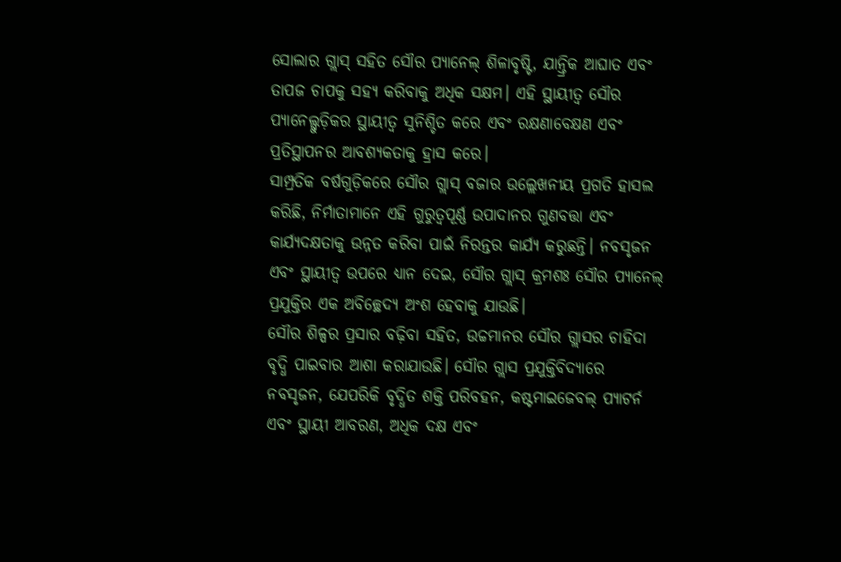ସୋଲାର ଗ୍ଲାସ୍ ସହିତ ସୌର ପ୍ୟାନେଲ୍ ଶିଳାବୃଷ୍ଟି, ଯାନ୍ତ୍ରିକ ଆଘାତ ଏବଂ ତାପଜ ଚାପକୁ ସହ୍ୟ କରିବାକୁ ଅଧିକ ସକ୍ଷମ। ଏହି ସ୍ଥାୟୀତ୍ୱ ସୌର ପ୍ୟାନେଲ୍ଗୁଡ଼ିକର ସ୍ଥାୟୀତ୍ୱ ସୁନିଶ୍ଚିତ କରେ ଏବଂ ରକ୍ଷଣାବେକ୍ଷଣ ଏବଂ ପ୍ରତିସ୍ଥାପନର ଆବଶ୍ୟକତାକୁ ହ୍ରାସ କରେ।
ସାମ୍ପ୍ରତିକ ବର୍ଷଗୁଡ଼ିକରେ ସୌର ଗ୍ଲାସ୍ ବଜାର ଉଲ୍ଲେଖନୀୟ ପ୍ରଗତି ହାସଲ କରିଛି, ନିର୍ମାତାମାନେ ଏହି ଗୁରୁତ୍ୱପୂର୍ଣ୍ଣ ଉପାଦାନର ଗୁଣବତ୍ତା ଏବଂ କାର୍ଯ୍ୟଦକ୍ଷତାକୁ ଉନ୍ନତ କରିବା ପାଇଁ ନିରନ୍ତର କାର୍ଯ୍ୟ କରୁଛନ୍ତି। ନବସୃଜନ ଏବଂ ସ୍ଥାୟୀତ୍ୱ ଉପରେ ଧ୍ୟାନ ଦେଇ, ସୌର ଗ୍ଲାସ୍ କ୍ରମଶଃ ସୌର ପ୍ୟାନେଲ୍ ପ୍ରଯୁକ୍ତିର ଏକ ଅବିଚ୍ଛେଦ୍ୟ ଅଂଶ ହେବାକୁ ଯାଉଛି।
ସୌର ଶିଳ୍ପର ପ୍ରସାର ବଢ଼ିବା ସହିତ, ଉଚ୍ଚମାନର ସୌର ଗ୍ଲାସର ଚାହିଦା ବୃଦ୍ଧି ପାଇବାର ଆଶା କରାଯାଉଛି। ସୌର ଗ୍ଲାସ ପ୍ରଯୁକ୍ତିବିଦ୍ୟାରେ ନବସୃଜନ, ଯେପରିକି ବୃଦ୍ଧିତ ଶକ୍ତି ପରିବହନ, କଷ୍ଟମାଇଜେବଲ୍ ପ୍ୟାଟର୍ନ ଏବଂ ସ୍ଥାୟୀ ଆବରଣ, ଅଧିକ ଦକ୍ଷ ଏବଂ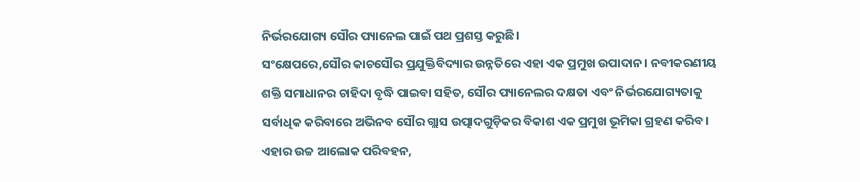ନିର୍ଭରଯୋଗ୍ୟ ସୌର ପ୍ୟାନେଲ ପାଇଁ ପଥ ପ୍ରଶସ୍ତ କରୁଛି।
ସଂକ୍ଷେପରେ,ସୌର କାଚସୌର ପ୍ରଯୁକ୍ତିବିଦ୍ୟାର ଉନ୍ନତିରେ ଏହା ଏକ ପ୍ରମୁଖ ଉପାଦାନ। ନବୀକରଣୀୟ ଶକ୍ତି ସମାଧାନର ଚାହିଦା ବୃଦ୍ଧି ପାଇବା ସହିତ, ସୌର ପ୍ୟାନେଲର ଦକ୍ଷତା ଏବଂ ନିର୍ଭରଯୋଗ୍ୟତାକୁ ସର୍ବାଧିକ କରିବାରେ ଅଭିନବ ସୌର ଗ୍ଲାସ ଉତ୍ପାଦଗୁଡ଼ିକର ବିକାଶ ଏକ ପ୍ରମୁଖ ଭୂମିକା ଗ୍ରହଣ କରିବ। ଏହାର ଉଚ୍ଚ ଆଲୋକ ପରିବହନ,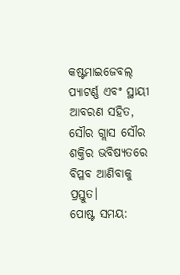କଷ୍ଟମାଇଜେବଲ୍ ପ୍ୟାଟର୍ଣ୍ଣ ଏବଂ ସ୍ଥାୟୀ ଆବରଣ ସହିତ, ସୌର ଗ୍ଲାସ ସୌର ଶକ୍ତିର ଭବିଷ୍ୟତରେ ବିପ୍ଳବ ଆଣିବାକୁ ପ୍ରସ୍ତୁତ।
ପୋଷ୍ଟ ସମୟ: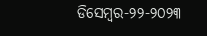ଡିସେମ୍ବର-୨୨-୨୦୨୩